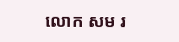លោក សម រ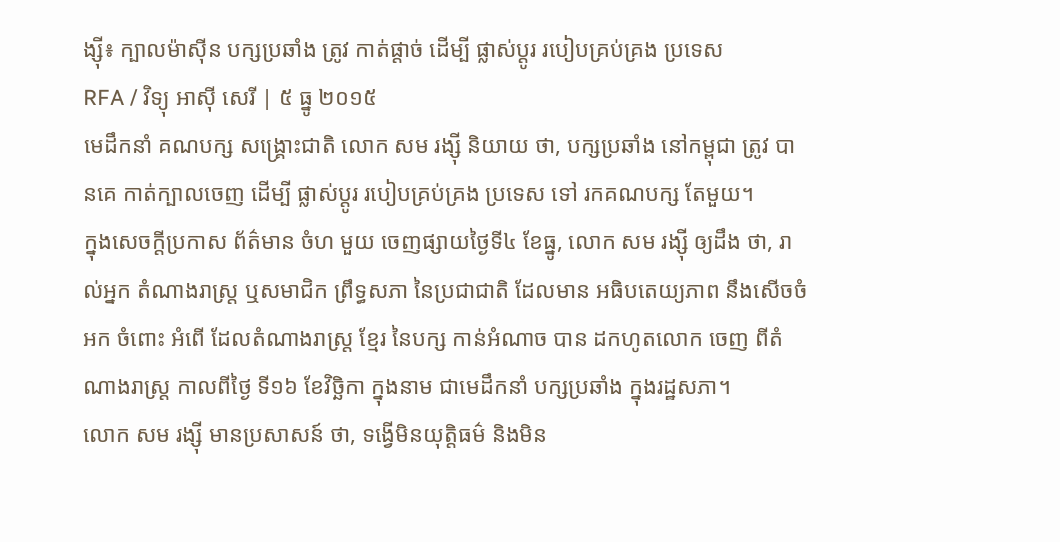ង្ស៊ី៖ ក្បាលម៉ាស៊ីន បក្សប្រឆាំង ត្រូវ កាត់ផ្ដាច់ ដើម្បី ផ្លាស់ប្ដូរ របៀបគ្រប់គ្រង ប្រទេស
RFA / វិទ្យុ អាស៊ី សេរី | ៥ ធ្នូ ២០១៥
មេដឹកនាំ គណបក្ស សង្គ្រោះជាតិ លោក សម រង្ស៊ី និយាយ ថា, បក្សប្រឆាំង នៅកម្ពុជា ត្រូវ បានគេ កាត់ក្បាលចេញ ដើម្បី ផ្លាស់ប្ដូរ របៀបគ្រប់គ្រង ប្រទេស ទៅ រកគណបក្ស តែមួយ។
ក្នុងសេចក្ដីប្រកាស ព័ត៌មាន ចំហ មួយ ចេញផ្សាយថ្ងៃទី៤ ខែធ្នូ, លោក សម រង្ស៊ី ឲ្យដឹង ថា, រាល់អ្នក តំណាងរាស្ត្រ ឬសមាជិក ព្រឹទ្ធសភា នៃប្រជាជាតិ ដែលមាន អធិបតេយ្យភាព នឹងសើចចំអក ចំពោះ អំពើ ដែលតំណាងរាស្ត្រ ខ្មែរ នៃបក្ស កាន់អំណាច បាន ដកហូតលោក ចេញ ពីតំណាងរាស្ត្រ កាលពីថ្ងៃ ទី១៦ ខែវិច្ឆិកា ក្នុងនាម ជាមេដឹកនាំ បក្សប្រឆាំង ក្នុងរដ្ឋសភា។
លោក សម រង្ស៊ី មានប្រសាសន៍ ថា, ទង្វើមិនយុត្តិធម៌ និងមិន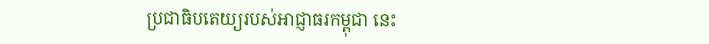ប្រជាធិបតេយ្យរបស់អាជ្ញាធរកម្ពុជា នេះ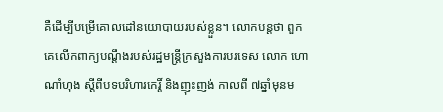គឺដើម្បីបម្រើគោលដៅនយោបាយរបស់ខ្លួន។ លោកបន្តថា ពួកគេលើកពាក្យបណ្ដឹងរបស់រដ្ឋមន្ត្រីក្រសួងការបរទេស លោក ហោ ណាំហុង ស្ដីពីបទបរិហារកេរ្តិ៍ និងញុះញង់ កាលពី ៧ឆ្នាំមុនម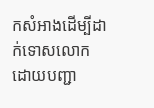កសំអាងដើម្បីដាក់ទោសលោក ដោយបញ្ជា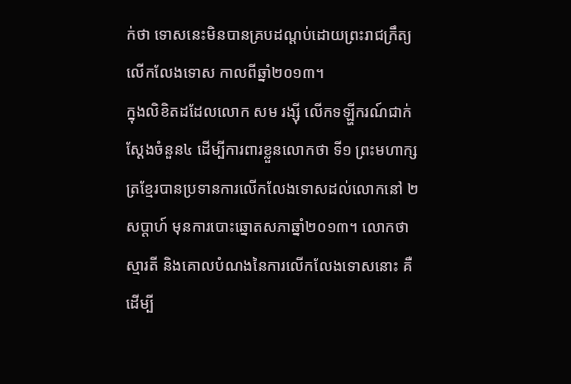ក់ថា ទោសនេះមិនបានគ្របដណ្ដប់ដោយព្រះរាជក្រឹត្យលើកលែងទោស កាលពីឆ្នាំ២០១៣។
ក្នុងលិខិតដដែលលោក សម រង្ស៊ី លើកទឡ្ហីករណ៍ជាក់ស្ដែងចំនួន៤ ដើម្បីការពារខ្លួនលោកថា ទី១ ព្រះមហាក្សត្រខ្មែរបានប្រទានការលើកលែងទោសដល់លោកនៅ ២សប្ដាហ៍ មុនការបោះឆ្នោតសភាឆ្នាំ២០១៣។ លោកថា ស្មារតី និងគោលបំណងនៃការលើកលែងទោសនោះ គឺដើម្បី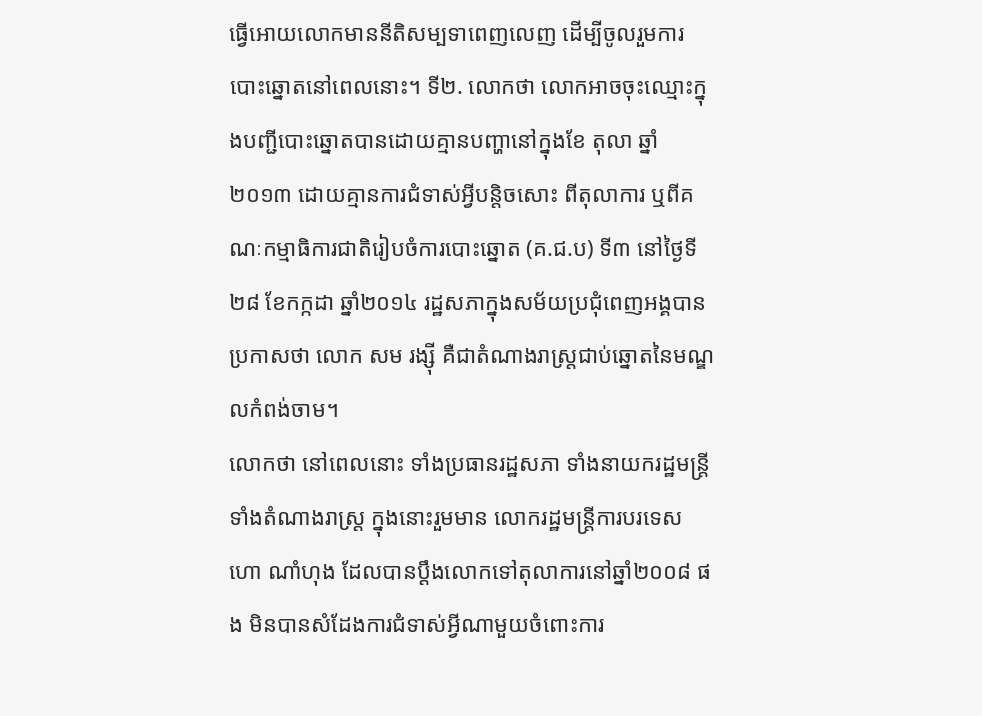ធ្វើអោយលោកមាននីតិសម្បទាពេញលេញ ដើម្បីចូលរួមការបោះឆ្នោតនៅពេលនោះ។ ទី២. លោកថា លោកអាចចុះឈ្មោះក្នុងបញ្ជីបោះឆ្នោតបានដោយគ្មានបញ្ហានៅក្នុងខែ តុលា ឆ្នាំ២០១៣ ដោយគ្មានការជំទាស់អ្វីបន្តិចសោះ ពីតុលាការ ឬពីគណៈកម្មាធិការជាតិរៀបចំការបោះឆ្នោត (គ.ជ.ប) ទី៣ នៅថ្ងៃទី២៨ ខែកក្កដា ឆ្នាំ២០១៤ រដ្ឋសភាក្នុងសម័យប្រជុំពេញអង្គបានប្រកាសថា លោក សម រង្ស៊ី គឺជាតំណាងរាស្ត្រជាប់ឆ្នោតនៃមណ្ឌលកំពង់ចាម។
លោកថា នៅពេលនោះ ទាំងប្រធានរដ្ឋសភា ទាំងនាយករដ្ឋមន្ត្រី ទាំងតំណាងរាស្ត្រ ក្នុងនោះរួមមាន លោករដ្ឋមន្ត្រីការបរទេស ហោ ណាំហុង ដែលបានប្ដឹងលោកទៅតុលាការនៅឆ្នាំ២០០៨ ផង មិនបានសំដែងការជំទាស់អ្វីណាមួយចំពោះការ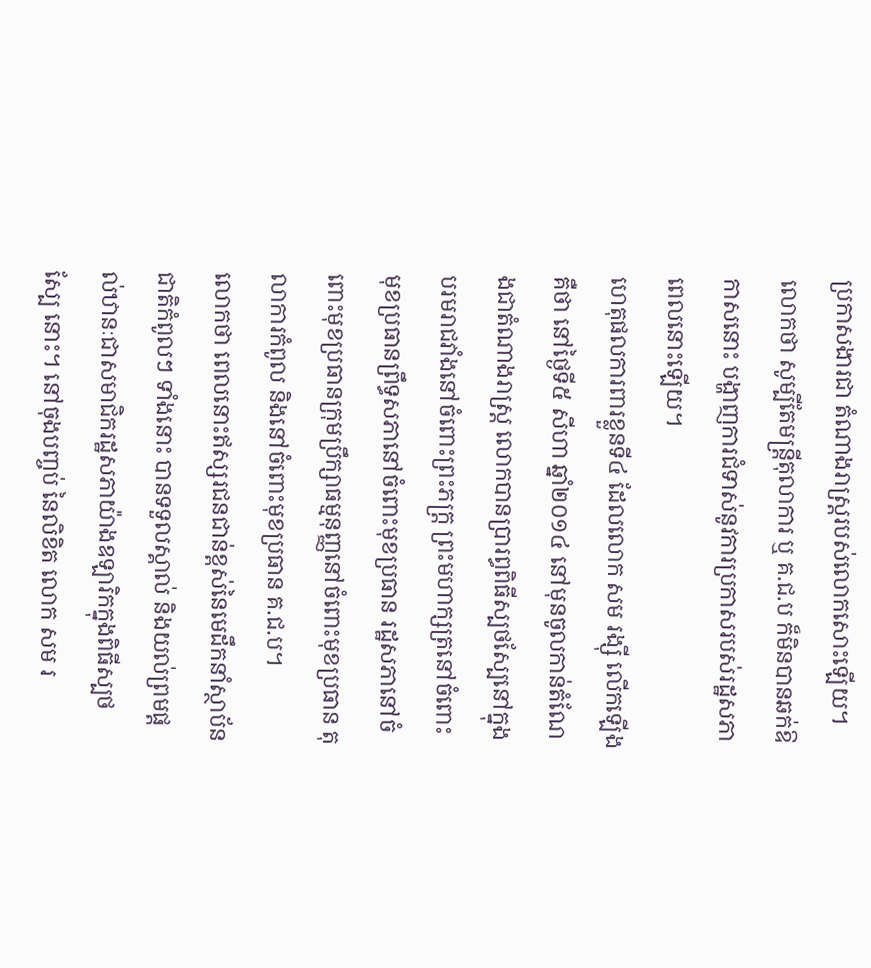ប្រកាសងារជា តំណាងរាស្ត្ររបស់លោកសោះឡើយ។ លោកថា សូម្បីតែមន្ត្រីតុលាការ ឬ គ.ជ.ប ក៏មិនបានឆក់ឱកាសនោះ បង្ហាញការជំទាស់នូវការប្រកាសរបស់រដ្ឋសភាពេលនោះឡើយ។
ហេតុផលការពារខ្លួនទី៤ ដែលលោក សម រង្ស៊ី លើកឡើងគឺថា នៅថ្ងៃទី៥ សីហា ឆ្នាំ២០១៤ នៅមុនចូលកាន់តំណែងជាតំណាងរាស្ត្រ លោកបានប្រារព្ធពិធីស្បថស្បែនៅក្នុងបរមរាជវាំងនៅចំពោះព្រះភក្ត្រ ព្រះមហាក្សត្រនៅចំពោះមុខប្រធានព្រឹទ្ធសភានៅចំពោះមុខប្រធាន រដ្ឋសភានៅចំពោះមុខប្រធានក្រុមប្រឹក្សាធម្មនុញ្ញនៅចំពោះមុខប្រធាន តុលាការកំពូល និងនៅចំពោះមុខប្រធាន គ.ជ.ប។
លោកថា ពេលនោះឥស្សរជនជាន់ខ្ពស់នៃមេដឹកនាំស្ថាប័នជាតិកំពូលៗ ទាំងនោះ បានទទួលស្គាល់ និងយល់ព្រមផ្ដល់ឋានៈជាសមាជិករដ្ឋសភាយ៉ាងឧឡារិកក្នុងពិធីស្បថស្បែ នោះ។ នៅចុងបញ្ចប់ នៃលិខិត លោក សម រ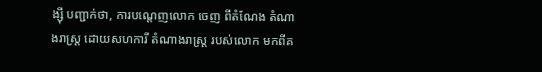ង្ស៊ី បញ្ជាក់ថា, ការបណ្ដេញលោក ចេញ ពីតំណែង តំណាងរាស្ត្រ ដោយសហការី តំណាងរាស្ត្រ របស់លោក មកពីគ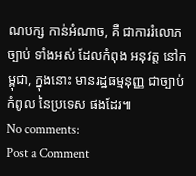ណបក្ស កាន់អំណាច, គឺ ជាការរំលោភ ច្បាប់ ទាំងអស់ ដែលកំពុង អនុវត្ត នៅកម្ពុជា, ក្នុងនោះ មានរដ្ឋធម្មនុញ្ញ ជាច្បាប់កំពូល នៃប្រទេស ផងដែរ៕
No comments:
Post a Comment